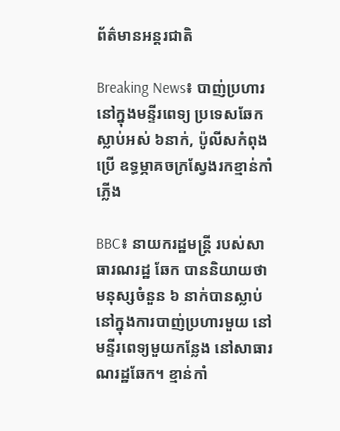ព័ត៌មានអន្តរជាតិ

Breaking News៖ បាញ់ប្រហារនៅក្នុងមន្ទីរពេទ្យ ប្រទេសឆែក ស្លាប់អស់ ៦នាក់, ប៉ូលីសកំពុងប្រើ ឧទ្ធម្ភាគចក្រស្វែងរកខ្មាន់កាំភ្លើង

BBC៖ នាយករដ្ឋមន្រ្តី របស់សាធារណរដ្ឋ ឆែក បាននិយាយថា មនុស្សចំនួន ៦ នាក់បានស្លាប់ នៅក្នុងការបាញ់ប្រហារមួយ នៅមន្ទីរពេទ្យមួយកន្លែង នៅសាធារណរដ្ឋឆែក។ ខ្មាន់កាំ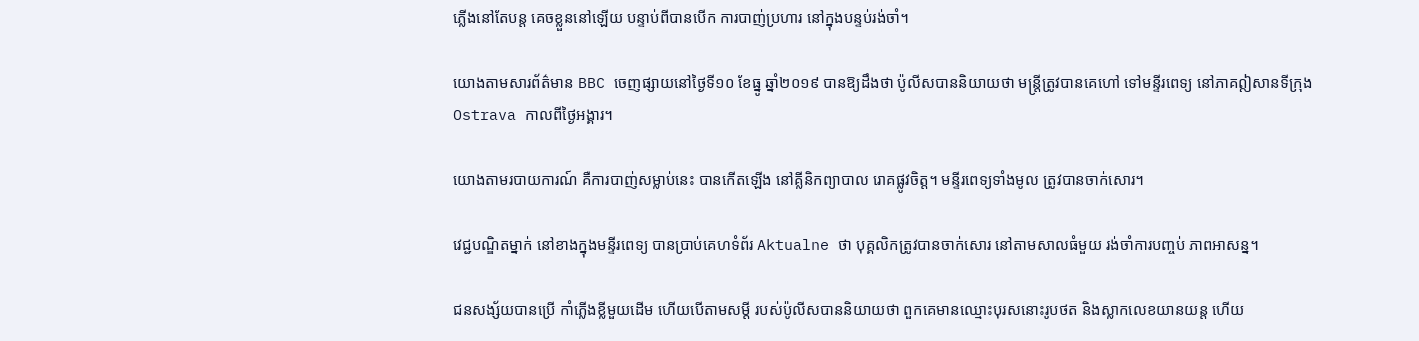ភ្លើងនៅតែបន្ត គេចខ្លួននៅឡើយ បន្ទាប់ពីបានបើក ការបាញ់ប្រហារ នៅក្នុងបន្ទប់រង់ចាំ។

យោងតាមសារព័ត៌មាន BBC ចេញផ្សាយនៅថ្ងៃទី១០ ខែធ្នូ ឆ្នាំ២០១៩ បានឱ្យដឹងថា ប៉ូលីសបាននិយាយថា មន្រ្តីត្រូវបានគេហៅ ទៅមន្ទីរពេទ្យ នៅភាគឦសានទីក្រុង Ostrava កាលពីថ្ងៃអង្គារ។

យោងតាមរបាយការណ៍ គឺការបាញ់សម្លាប់នេះ បានកើតឡើង នៅគ្លីនិកព្យាបាល រោគផ្លូវចិត្ត។ មន្ទីរពេទ្យទាំងមូល ត្រូវបានចាក់សោរ។

វេជ្ជបណ្ឌិតម្នាក់ នៅខាងក្នុងមន្ទីរពេទ្យ បានប្រាប់គេហទំព័រ Aktualne ថា បុគ្គលិកត្រូវបានចាក់សោរ នៅតាមសាលធំមួយ រង់ចាំការបញ្ចប់ ភាពអាសន្ន។

ជនសង្ស័យបានប្រើ កាំភ្លើងខ្លីមួយដើម ហើយបើតាមសម្តី របស់ប៉ូលីសបាននិយាយថា ពួកគេមានឈ្មោះបុរសនោះរូបថត និងស្លាកលេខយានយន្ត ហើយ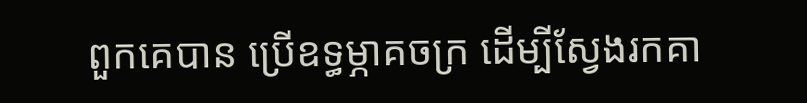ពួកគេបាន ប្រើឧទ្ធម្ភាគចក្រ ដើម្បីស្វែងរកគា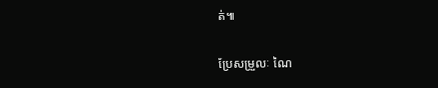ត់៕

ប្រែសម្រួលៈ ណៃ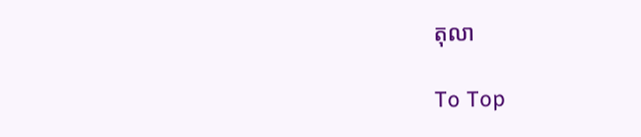តុលា

To Top